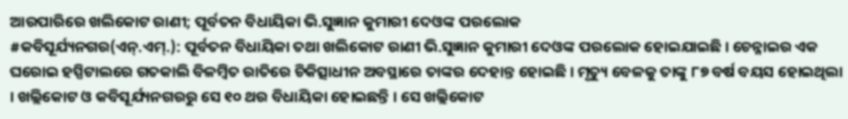ଆରପାରିରେ ଖଲିକୋଟ ରାଣୀ; ପୂର୍ବତନ ବିଧାୟିକା ଭି.ସୁଜ୍ଞାନ କୁମାରୀ ଦେଓଙ୍କ ପରଲୋକ
#କବିସୂର୍ଯ୍ୟନଗର(ଏନ୍.ଏମ୍.): ପୂର୍ବତନ ବିଧାୟିକା ତଥା ଖଲିକୋଟ ରାଣୀ ଭି.ସୁଜ୍ଞାନ କୁମାରୀ ଦେଓଙ୍କ ପରଲୋକ ହୋଇଯାଇଛି । ଚେନ୍ନାଇର ଏକ ଘରୋଇ ହସ୍ପିଟାଲରେ ଗତକାଲି ବିଳମ୍ବିତ ରାତିରେ ଚିକିତ୍ସାଧୀନ ଅବସ୍ଥାରେ ତାଙ୍କର ଦେହାନ୍ତ ହୋଇଛି । ମୃତ୍ୟୁ ବେଳକୁ ତାଙ୍କୁ ୮୭ ବର୍ଷ ବୟସ ହୋଇଥିଲା । ଖଲ୍ଲିକୋଟ ଓ କବିସୂର୍ଯ୍ୟନଗରରୁ ସେ ୧୦ ଥର ବିଧାୟିକା ହୋଇଛନ୍ତି । ସେ ଖଲ୍ଲିକୋଟ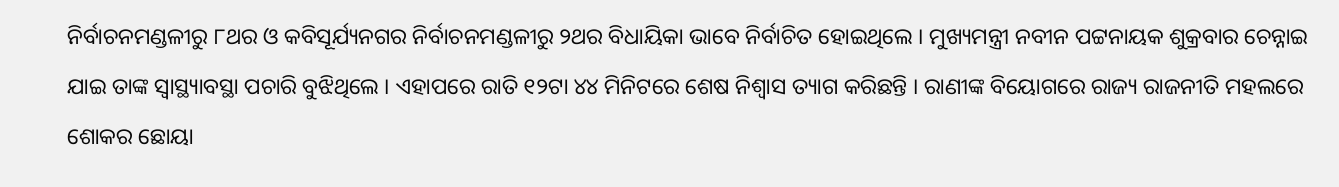ନିର୍ବାଚନମଣ୍ଡଳୀରୁ ୮ଥର ଓ କବିସୂର୍ଯ୍ୟନଗର ନିର୍ବାଚନମଣ୍ଡଳୀରୁ ୨ଥର ବିଧାୟିକା ଭାବେ ନିର୍ବାଚିତ ହୋଇଥିଲେ । ମୁଖ୍ୟମନ୍ତ୍ରୀ ନବୀନ ପଟ୍ଟନାୟକ ଶୁକ୍ରବାର ଚେନ୍ନାଇ ଯାଇ ତାଙ୍କ ସ୍ୱାସ୍ଥ୍ୟାବସ୍ଥା ପଚାରି ବୁଝିଥିଲେ । ଏହାପରେ ରାତି ୧୨ଟା ୪୪ ମିନିଟରେ ଶେଷ ନିଶ୍ୱାସ ତ୍ୟାଗ କରିଛନ୍ତି । ରାଣୀଙ୍କ ବିୟୋଗରେ ରାଜ୍ୟ ରାଜନୀତି ମହଲରେ ଶୋକର ଛୋୟା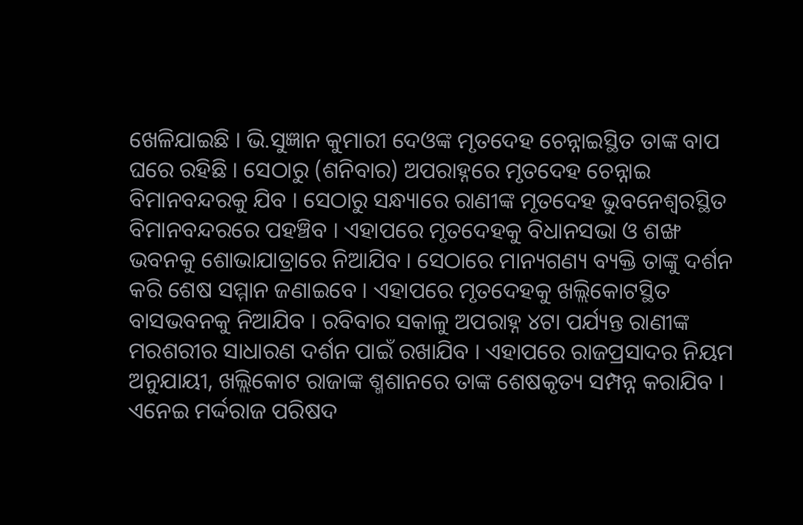ଖେଳିଯାଇଛି । ଭି.ସୁଜ୍ଞାନ କୁମାରୀ ଦେଓଙ୍କ ମୃତଦେହ ଚେନ୍ନାଇସ୍ଥିତ ତାଙ୍କ ବାପ ଘରେ ରହିଛି । ସେଠାରୁ (ଶନିବାର) ଅପରାହ୍ନରେ ମୃତଦେହ ଚେନ୍ନାଇ ବିମାନବନ୍ଦରକୁ ଯିବ । ସେଠାରୁ ସନ୍ଧ୍ୟାରେ ରାଣୀଙ୍କ ମୃତଦେହ ଭୁବନେଶ୍ୱରସ୍ଥିତ ବିମାନବନ୍ଦରରେ ପହଞ୍ଚିବ । ଏହାପରେ ମୃତଦେହକୁ ବିଧାନସଭା ଓ ଶଙ୍ଖ ଭବନକୁ ଶୋଭାଯାତ୍ରାରେ ନିଆଯିବ । ସେଠାରେ ମାନ୍ୟଗଣ୍ୟ ବ୍ୟକ୍ତି ତାଙ୍କୁ ଦର୍ଶନ କରି ଶେଷ ସମ୍ମାନ ଜଣାଇବେ । ଏହାପରେ ମୃତଦେହକୁ ଖଲ୍ଲିକୋଟସ୍ଥିତ ବାସଭବନକୁ ନିଆଯିବ । ରବିବାର ସକାଳୁ ଅପରାହ୍ନ ୪ଟା ପର୍ଯ୍ୟନ୍ତ ରାଣୀଙ୍କ ମରଶରୀର ସାଧାରଣ ଦର୍ଶନ ପାଇଁ ରଖାଯିବ । ଏହାପରେ ରାଜପ୍ରସାଦର ନିୟମ ଅନୁଯାୟୀ, ଖଲ୍ଲିକୋଟ ରାଜାଙ୍କ ଶ୍ମଶାନରେ ତାଙ୍କ ଶେଷକୃତ୍ୟ ସମ୍ପନ୍ନ କରାଯିବ । ଏନେଇ ମର୍ଦ୍ଦରାଜ ପରିଷଦ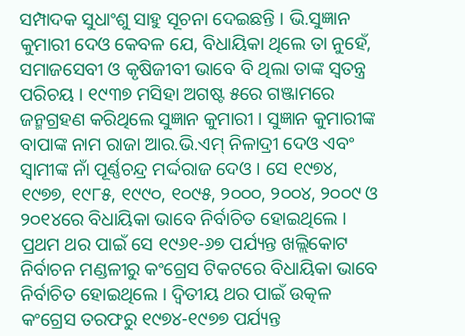ସମ୍ପାଦକ ସୁଧାଂଶୁ ସାହୁ ସୂଚନା ଦେଇଛନ୍ତି । ଭି.ସୁଜ୍ଞାନ କୁମାରୀ ଦେଓ କେବଳ ଯେ, ବିଧାୟିକା ଥିଲେ ତା ନୁହେଁ, ସମାଜସେବୀ ଓ କୃଷିଜୀବୀ ଭାବେ ବି ଥିଲା ତାଙ୍କ ସ୍ୱତନ୍ତ୍ର ପରିଚୟ । ୧୯୩୭ ମସିହା ଅଗଷ୍ଟ ୫ରେ ଗଞ୍ଜାମରେ ଜନ୍ମଗ୍ରହଣ କରିଥିଲେ ସୁଜ୍ଞାନ କୁମାରୀ । ସୁଜ୍ଞାନ କୁମାରୀଙ୍କ ବାପାଙ୍କ ନାମ ରାଜା ଆର.ଭି.ଏମ୍ ନିଳାଦ୍ରୀ ଦେଓ ଏବଂ ସ୍ୱାମୀଙ୍କ ନାଁ ପୂର୍ଣ୍ଣଚନ୍ଦ୍ର ମର୍ଦ୍ଦରାଜ ଦେଓ । ସେ ୧୯୭୪, ୧୯୭୭, ୧୯୮୫, ୧୯୯୦, ୧୦୯୫, ୨୦୦୦, ୨୦୦୪, ୨୦୦୯ ଓ ୨୦୧୪ରେ ବିଧାୟିକା ଭାବେ ନିର୍ବାଚିତ ହୋଇଥିଲେ । ପ୍ରଥମ ଥର ପାଇଁ ସେ ୧୯୬୧-୬୭ ପର୍ଯ୍ୟନ୍ତ ଖଲ୍ଲିକୋଟ ନିର୍ବାଚନ ମଣ୍ଡଳୀରୁ କଂଗ୍ରେସ ଟିକଟରେ ବିଧାୟିକା ଭାବେ ନିର୍ବାଚିତ ହୋଇଥିଲେ । ଦ୍ୱିତୀୟ ଥର ପାଇଁ ଉତ୍କଳ କଂଗ୍ରେସ ତରଫରୁ ୧୯୭୪-୧୯୭୭ ପର୍ଯ୍ୟନ୍ତ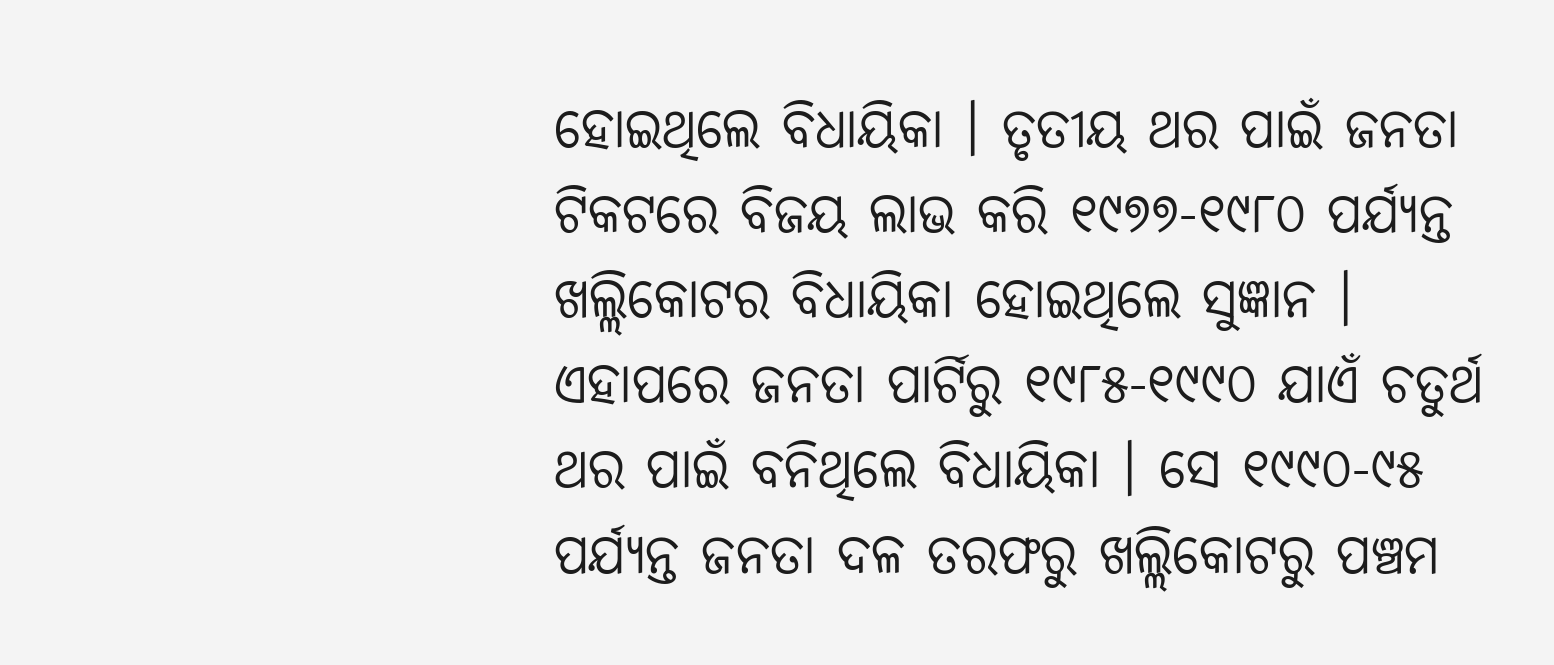ହୋଇଥିଲେ ବିଧାୟିକା । ତୃତୀୟ ଥର ପାଇଁ ଜନତା ଟିକଟରେ ବିଜୟ ଲାଭ କରି ୧୯୭୭-୧୯୮୦ ପର୍ଯ୍ୟନ୍ତ ଖଲ୍ଲିକୋଟର ବିଧାୟିକା ହୋଇଥିଲେ ସୁଜ୍ଞାନ । ଏହାପରେ ଜନତା ପାର୍ଟିରୁ ୧୯୮୫-୧୯୯୦ ଯାଏଁ ଚତୁର୍ଥ ଥର ପାଇଁ ବନିଥିଲେ ବିଧାୟିକା । ସେ ୧୯୯୦-୯୫ ପର୍ଯ୍ୟନ୍ତ ଜନତା ଦଳ ତରଫରୁ ଖଲ୍ଲିକୋଟରୁ ପଞ୍ଚମ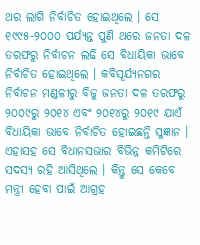ଥର ଲାଗି ନିର୍ବାଚିତ ହୋଇଥିଲେ । ସେ ୧୯୯୫-୨୦୦୦ ପର୍ଯ୍ୟନ୍ତ ପୁଣି ଥରେ ଜନତା ଦଳ ତରଫରୁ ନିର୍ବାଚନ ଲଢି ସେ ବିଧାୟିକା ଭାବେ ନିର୍ବାଚିତ ହୋଇଥିଲେ । କବିସୂର୍ଯ୍ୟନଗର ନିର୍ବାଚନ ମଣ୍ଡଳୀରୁ ବିଜୁ ଜନତା ଦଳ ତରଫରୁ ୨୦୦୯ରୁ ୨୦୧୪ ଏବଂ ୨୦୧୪ରୁ ୨୦୧୯ ଯାଏଁ ବିଧାୟିକା ଭାବେ ନିର୍ବାଚିତ ହୋଇଛନ୍ତି ସୁଜ୍ଞାନ । ଏହାସହ ସେ ବିଧାନସଭାର ବିଭିନ୍ନ କମିଟିରେ ସଦସ୍ୟ ରହି ଆସିଥିଲେ । କିନ୍ତୁ ସେ କେବେ ମନ୍ତ୍ରୀ ହେବା ପାଇଁ ଆଗ୍ରହ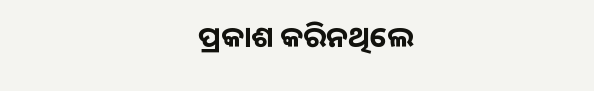ପ୍ରକାଶ କରିନଥିଲେ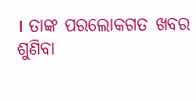। ତାଙ୍କ ପରଲୋକଗତ ଖବର ଶୁଣିବା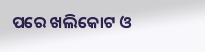ପରେ ଖଲିକୋଟ ଓ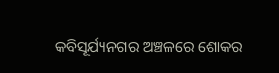କବିସୂର୍ଯ୍ୟନଗର ଅଞ୍ଚଳରେ ଶୋକର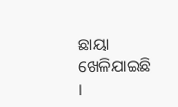ଛାୟା ଖେଳିଯାଇଛି ।